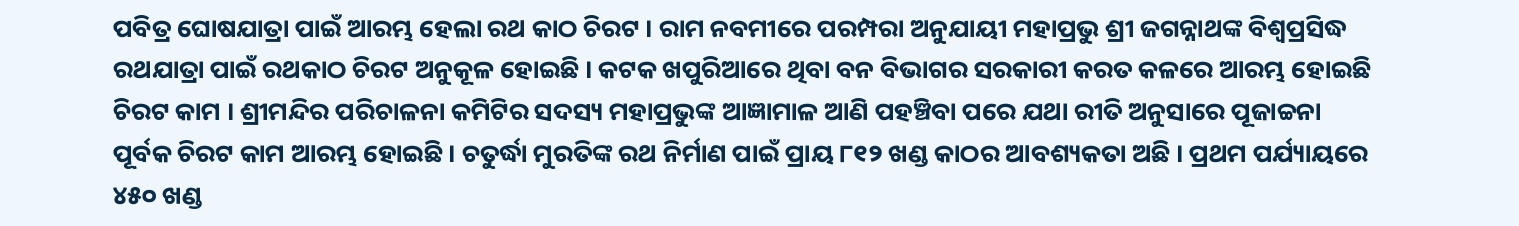ପବିତ୍ର ଘୋଷଯାତ୍ରା ପାଇଁ ଆରମ୍ଭ ହେଲା ରଥ କାଠ ଚିରଟ । ରାମ ନବମୀରେ ପରମ୍ପରା ଅନୁଯାୟୀ ମହାପ୍ରଭୁ ଶ୍ରୀ ଜଗନ୍ନାଥଙ୍କ ବିଶ୍ୱପ୍ରସିଦ୍ଧ ରଥଯାତ୍ରା ପାଇଁ ରଥକାଠ ଚିରଟ ଅନୁକୂଳ ହୋଇଛି । କଟକ ଖପୁରିଆରେ ଥିବା ବନ ବିଭାଗର ସରକାରୀ କରତ କଳରେ ଆରମ୍ଭ ହୋଇଛି ଚିରଟ କାମ । ଶ୍ରୀମନ୍ଦିର ପରିଚାଳନା କମିଟିର ସଦସ୍ୟ ମହାପ୍ରଭୁଙ୍କ ଆଜ୍ଞାମାଳ ଆଣି ପହଞ୍ଚିବା ପରେ ଯଥା ରୀତି ଅନୁସାରେ ପୂଜାଚ୍ଚନା ପୂର୍ବକ ଚିରଟ କାମ ଆରମ୍ଭ ହୋଇଛି । ଚତୁର୍ଦ୍ଧା ମୁରତିଙ୍କ ରଥ ନିର୍ମାଣ ପାଇଁ ପ୍ରାୟ ୮୧୨ ଖଣ୍ଡ କାଠର ଆବଶ୍ୟକତା ଅଛି । ପ୍ରଥମ ପର୍ଯ୍ୟାୟରେ ୪୫୦ ଖଣ୍ଡ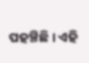ପହଞ୍ଚିଛି । ଏହି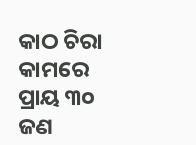କାଠ ଚିରା କାମରେ ପ୍ରାୟ ୩୦ ଜଣ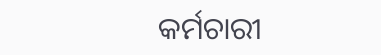କର୍ମଚାରୀ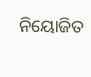ନିୟୋଜିତ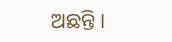ଅଛନ୍ତି ।